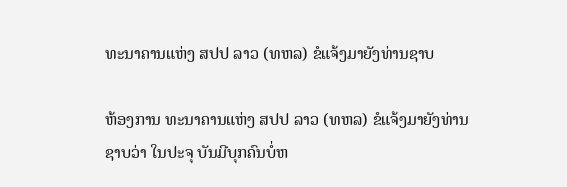ທະນາຄານແຫ່ງ ສປປ ລາວ (ທຫລ) ຂໍແຈ້ງມາຍັງທ່ານຊາບ

ຫ້ອງການ ທະນາຄານແຫ່ງ ສປປ ລາວ (ທຫລ) ຂໍແຈ້ງມາຍັງທ່ານຊາບວ່າ ໃນປະຈຸ ບັນມີບຸກຄົນບໍ່ຫ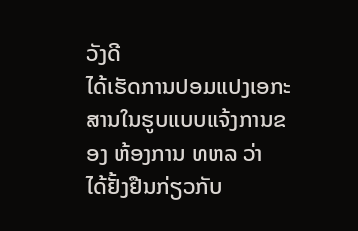ວັງດີ
ໄດ້ເຮັດການປອມແປງເອກະສານໃນຮູບແບບແຈ້ງການຂອງ ຫ້ອງການ ທຫລ ວ່າ
ໄດ້ຢັ້ງຢືນກ່ຽວກັບ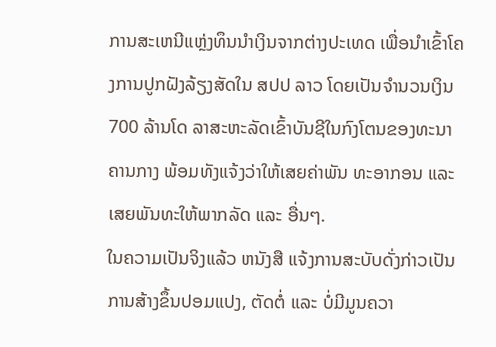ການສະເຫນີແຫຼ່ງທຶນນໍາເງິນຈາກຕ່າງປະເທດ ເພື່ອນໍາເຂົ້າໂຄງການປູກຝັງລ້ຽງສັດໃນ ສປປ ລາວ ໂດຍເປັນຈໍານວນເງິນ 700 ລ້ານໂດ ລາສະຫະລັດເຂົ້າບັນຊີໃນກົງໂຕນຂອງທະນາຄານກາງ ພ້ອມທັງແຈ້ງວ່າໃຫ້ເສຍຄ່າພັນ ທະອາກອນ ແລະ ເສຍພັນທະໃຫ້ພາກລັດ ແລະ ອື່ນໆ.
ໃນຄວາມເປັນຈິງແລ້ວ ຫນັງສື ແຈ້ງການສະບັບດັ່ງກ່າວເປັນການສ້າງຂຶ້ນປອມແປງ, ຕັດຕໍ່ ແລະ ບໍ່ມີມູນຄວາ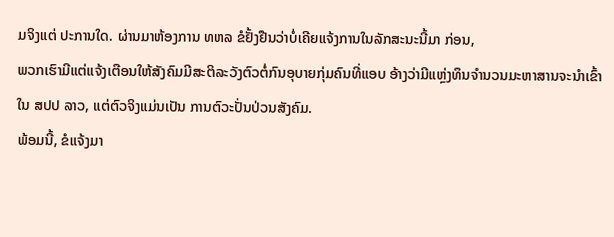ມຈິງແຕ່ ປະການໃດ. ຜ່ານມາຫ້ອງການ ທຫລ ຂໍຢັ້ງຢືນວ່າບໍ່ເຄີຍແຈ້ງການໃນລັກສະນະນີ້ມາ ກ່ອນ,
ພວກເຮົາມີແຕ່ແຈ້ງເຕືອນໃຫ້ສັງຄົມມີສະຕິລະວັງຕົວຕໍ່ກົນອຸບາຍກຸ່ມຄົນທີ່ແອບ ອ້າງວ່າມີແຫຼ່ງທຶນຈໍານວນມະຫາສານຈະນໍາເຂົ້າໃນ ສປປ ລາວ, ແຕ່ຕົວຈິງແມ່ນເປັນ ການຕົວະປັ່ນປ່ວນສັງຄົມ.
ພ້ອມນີ້, ຂໍແຈ້ງມາ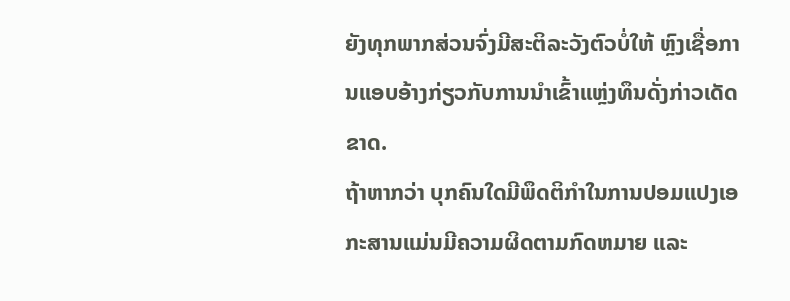ຍັງທຸກພາກສ່ວນຈົ່ງມີສະຕິລະວັງຕົວບໍ່ໃຫ້ ຫຼົງເຊື່ອການແອບອ້າງກ່ຽວກັບການນໍາເຂົ້າແຫຼ່ງທຶນດັ່ງກ່າວເດັດຂາດ.
ຖ້າຫາກວ່າ ບຸກຄົນໃດມີພຶດຕິກໍາໃນການປອມແປງເອກະສານແມ່ນມີຄວາມຜິດຕາມກົດຫມາຍ ແລະ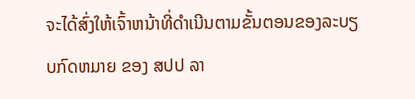ຈະໄດ້ສົ່ງໃຫ້ເຈົ້າຫນ້າທີ່ດໍາເນີນຕາມຂັ້ນຕອນຂອງລະບຽບກົດຫມາຍ ຂອງ ສປປ ລາ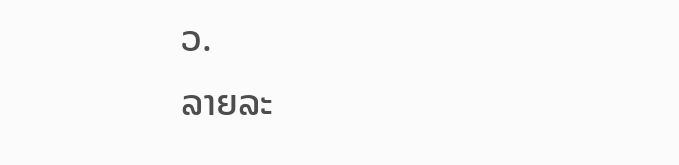ວ.
ລາຍລະ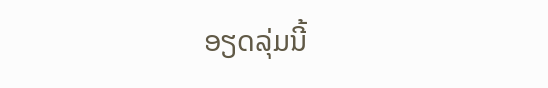ອຽດລຸ່ມນີ້